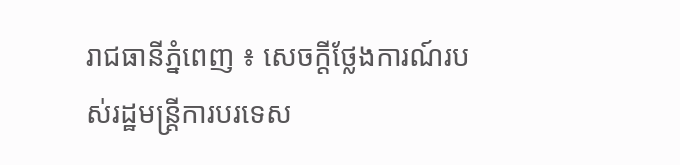រាជធានីភ្នំពេញ ៖ សេចក្តីថ្លែងការណ៍របស់រដ្ឋមន្ត្រីការបរទេស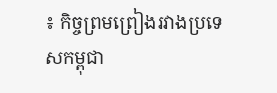៖ កិច្ចព្រមព្រៀងរវាងប្រទេសកម្ពុជា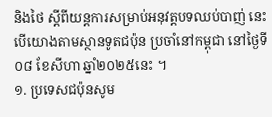និងថៃ ស្តីពីយន្តការសម្រាប់អនុវត្តបទឈប់បាញ់ នេះបើយោងតាមស្ថានទូតជប៉ុន ប្រចាំនៅកម្ពុជា នៅថ្ងៃទី០៨ ខែសីហា ឆ្នាំ២០២៥នេះ ។
១. ប្រទេសជប៉ុនសូម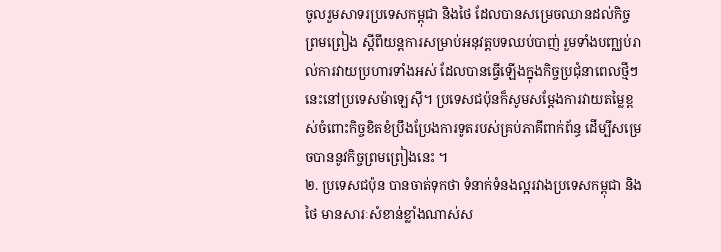ចូលរួមសាទរប្រទេសកម្ពុជា និងថៃ ដែលបានសម្រេចឈានដល់កិច្ចព្រមព្រៀង ស្តីពីយន្តការសម្រាប់អនុវត្តបទឈប់បាញ់ រួមទាំងបញ្ឈប់រាល់ការវាយប្រហារទាំងអស់ ដែលបានធ្វើឡើងក្នុងកិច្ចប្រជុំនាពេលថ្មីៗនេះនៅប្រទេសម៉ាឡេស៊ី។ ប្រទេសជប៉ុនក៏សូមសម្តែងការវាយតម្លៃខ្ពស់ចំពោះកិច្ចខិតខំប្រឹងប្រែងការទូតរបស់គ្រប់ភាគីពាក់ព័ន្ធ ដើម្បីសម្រេចបាននូវកិច្ចព្រមព្រៀងនេះ ។
២. ប្រទេសជប៉ុន បានចាត់ទុកថា ទំនាក់ទំនងល្អរវាងប្រទេសកម្ពុជា និងថៃ មានសារៈសំខាន់ខ្លាំងណាស់ស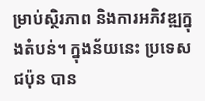ម្រាប់ស្ថិរភាព និងការអភិវឌ្ឍក្នុងតំបន់។ ក្នុងន័យនេះ ប្រទេសជប៉ុន បាន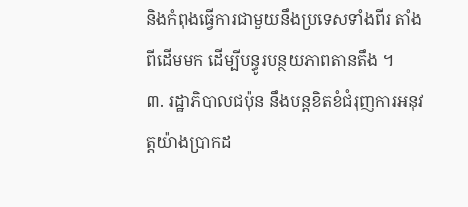និងកំពុងធ្វើការជាមួយនឹងប្រទេសទាំងពីរ តាំងពីដើមមក ដើម្បីបន្ធូរបន្ថយភាពតានតឹង ។
៣. រដ្ឋាភិបាលជប៉ុន នឹងបន្តខិតខំជំរុញការអនុវត្តយ៉ាងប្រាកដ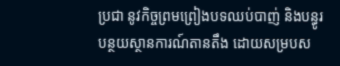ប្រជា នូវកិច្ចព្រមព្រៀងបទឈប់បាញ់ និងបន្ធូរបន្ថយស្ថានការណ៍តានតឹង ដោយសម្របស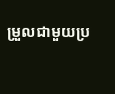ម្រួលជាមួយប្រ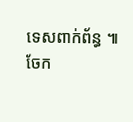ទេសពាក់ព័ន្ធ ៕
ចែក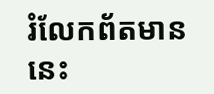រំលែកព័តមាននេះ